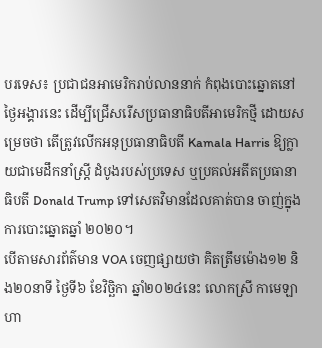បរទេស៖ ប្រជាជនអាមេរិករាប់លាននាក់ កំពុងបោះឆ្នោតនៅថ្ងៃអង្គារនេះ ដើម្បីជ្រើសរើសប្រធានាធិបតីអាមេរិកថ្មី ដោយសម្រេចថា តើត្រូវលើកអនុប្រធានាធិបតី Kamala Harris ឱ្យក្លាយជាមេដឹកនាំស្ត្រី ដំបូងរបស់ប្រទេស ឬប្រគល់អតីតប្រធានាធិបតី Donald Trump ទៅសេតវិមានដែលគាត់បាន ចាញ់ក្នុងការបោះឆ្នោតឆ្នាំ ២០២០។
បើតាមសារព័ត៌មាន VOA ចេញផ្សាយថា គិតត្រឹមម៉ោង១២ និង២០នាទី ថ្ងៃទី៦ ខែវិច្ឆិកា ឆ្នាំ២០២៤នេះ លោកស្រី កាមេឡា ហា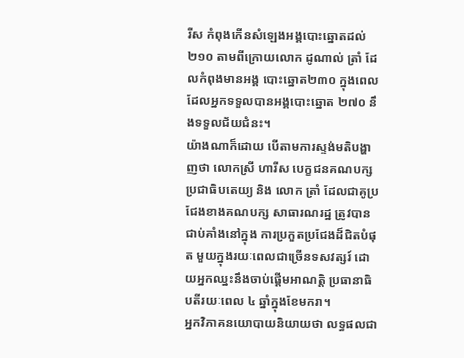រីស កំពុងកើនសំឡេងអង្គបោះឆ្នោតដល់ ២១០ តាមពីក្រោយលោក ដូណាល់ ត្រាំ ដែលកំពុងមានអង្គ បោះឆ្នោត២៣០ ក្នុងពេលដែលអ្នកទទួលបានអង្គបោះឆ្នោត ២៧០ នឹងទទួលជ័យជំនះ។
យ៉ាងណាក៏ដោយ បើតាមការស្ទង់មតិបង្ហាញថា លោកស្រី ហារីស បេក្ខជនគណបក្សប្រជាធិបតេយ្យ និង លោក ត្រាំ ដែលជាគូប្រជែងខាងគណបក្ស សាធារណរដ្ឋ ត្រូវបានជាប់គាំងនៅក្នុង ការប្រកួតប្រជែងដ៏ជិតបំផុត មួយក្នុងរយៈពេលជាច្រើនទសវត្សរ៍ ដោយអ្នកឈ្នះនឹងចាប់ផ្តើមអាណត្តិ ប្រធានាធិបតីរយៈពេល ៤ ឆ្នាំក្នុងខែមករា។
អ្នកវិភាគនយោបាយនិយាយថា លទ្ធផលជា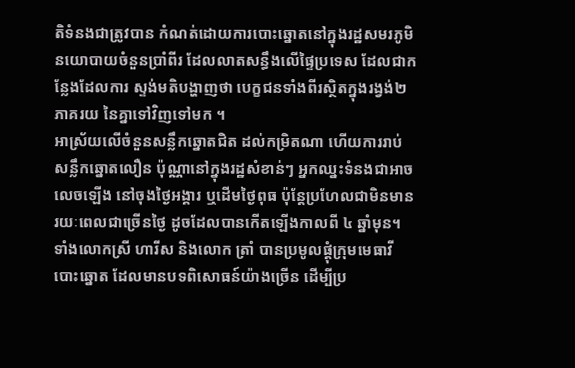តិទំនងជាត្រូវបាន កំណត់ដោយការបោះឆ្នោតនៅក្នុងរដ្ឋសមរភូមិ នយោបាយចំនួនប្រាំពីរ ដែលលាតសន្ធឹងលើផ្ទៃប្រទេស ដែលជាកន្លែងដែលការ ស្ទង់មតិបង្ហាញថា បេក្ខជនទាំងពីរស្ថិតក្នុងរង្វង់២ ភាគរយ នៃគ្នាទៅវិញទៅមក ។
អាស្រ័យលើចំនួនសន្លឹកឆ្នោតជិត ដល់កម្រិតណា ហើយការរាប់សន្លឹកឆ្នោតលឿន ប៉ុណ្ណានៅក្នុងរដ្ឋសំខាន់ៗ អ្នកឈ្នះទំនងជាអាចលេចឡើង នៅចុងថ្ងៃអង្គារ ឬដើមថ្ងៃពុធ ប៉ុន្តែប្រហែលជាមិនមានរយៈពេលជាច្រើនថ្ងៃ ដូចដែលបានកើតឡើងកាលពី ៤ ឆ្នាំមុន។
ទាំងលោកស្រី ហារីស និងលោក ត្រាំ បានប្រមូលផ្តុំក្រុមមេធាវីបោះឆ្នោត ដែលមានបទពិសោធន៍យ៉ាងច្រើន ដើម្បីប្រ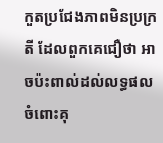កួតប្រជែងភាពមិនប្រក្រតី ដែលពួកគេជឿថា អាចប៉ះពាល់ដល់លទ្ធផល ចំពោះគុ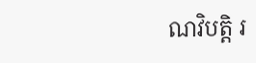ណវិបត្តិ រ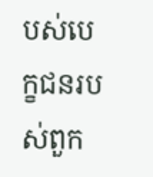បស់បេក្ខជនរបស់ពួក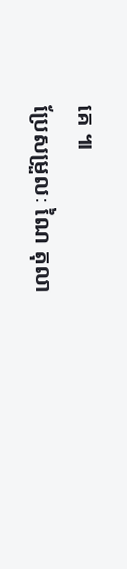គេ ៕
ប្រែសម្រួលៈ ណៃ តុលា